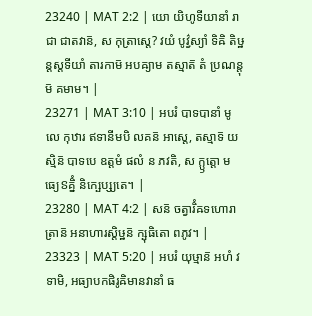23240 | MAT 2:2 | យោ យិហូទីយានាំ រាជា ជាតវាន៑, ស កុត្រាស្តេ? វយំ បូវ៌្វស្យាំ ទិឝិ តិឞ្ឋន្តស្តទីយាំ តារកាម៑ អបឝ្យាម តស្មាត៑ តំ ប្រណន្តុម៑ គមាម។ |
23271 | MAT 3:10 | អបរំ បាទបានាំ មូលេ កុឋារ ឥទានីមបិ លគន៑ អាស្តេ, តស្មាទ៑ យស្មិន៑ បាទបេ ឧត្តមំ ផលំ ន ភវតិ, ស ក្ឫត្តោ មធ្យេៜគ្និំ និក្ឞេប្ស្យតេ។ |
23280 | MAT 4:2 | សន៑ ចត្វារិំឝទហោរាត្រាន៑ អនាហារស្តិឞ្ឋន៑ ក្ឞុធិតោ ពភូវ។ |
23323 | MAT 5:20 | អបរំ យុឞ្មាន៑ អហំ វទាមិ, អធ្យាបកផិរូឝិមានវានាំ ធ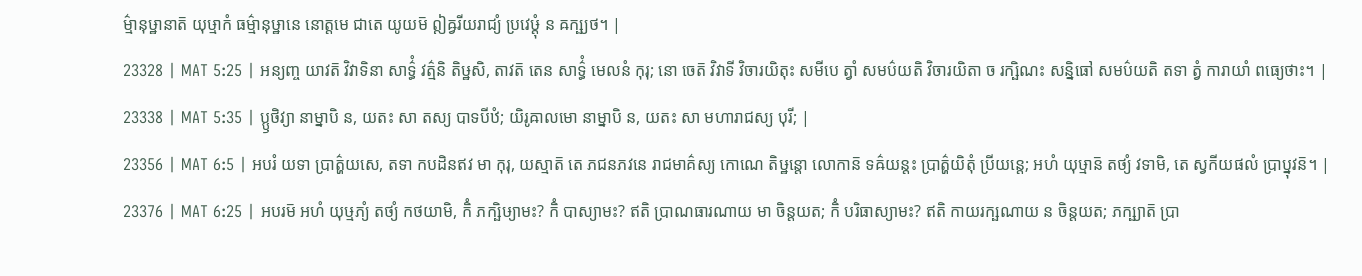ម៌្មានុឞ្ឋានាត៑ យុឞ្មាកំ ធម៌្មានុឞ្ឋានេ នោត្តមេ ជាតេ យូយម៑ ឦឝ្វរីយរាជ្យំ ប្រវេឞ្ដុំ ន ឝក្ឞ្យថ។ |
23328 | MAT 5:25 | អន្យញ្ច យាវត៑ វិវាទិនា សាទ៌្ធំ វត៌្មនិ តិឞ្ឋសិ, តាវត៑ តេន សាទ៌្ធំ មេលនំ កុរុ; នោ ចេត៑ វិវាទី វិចារយិតុះ សមីបេ ត្វាំ សមប៌យតិ វិចារយិតា ច រក្ឞិណះ សន្និធៅ សមប៌យតិ តទា ត្វំ ការាយាំ ពធ្យេថាះ។ |
23338 | MAT 5:35 | ប្ឫថិវ្យា នាម្នាបិ ន, យតះ សា តស្យ បាទបីឋំ; យិរូឝាលមោ នាម្នាបិ ន, យតះ សា មហារាជស្យ បុរី; |
23356 | MAT 6:5 | អបរំ យទា ប្រាត៌្ហយសេ, តទា កបដិនឥវ មា កុរុ, យស្មាត៑ តេ ភជនភវនេ រាជមាគ៌ស្យ កោណេ តិឞ្ឋន្តោ លោកាន៑ ទឝ៌យន្តះ ប្រាត៌្ហយិតុំ ប្រីយន្តេ; អហំ យុឞ្មាន៑ តថ្យំ វទាមិ, តេ ស្វកីយផលំ ប្រាប្នុវន៑។ |
23376 | MAT 6:25 | អបរម៑ អហំ យុឞ្មភ្យំ តថ្យំ កថយាមិ, កិំ ភក្ឞិឞ្យាមះ? កិំ បាស្យាមះ? ឥតិ ប្រាណធារណាយ មា ចិន្តយត; កិំ បរិធាស្យាមះ? ឥតិ កាយរក្ឞណាយ ន ចិន្តយត; ភក្ឞ្យាត៑ ប្រា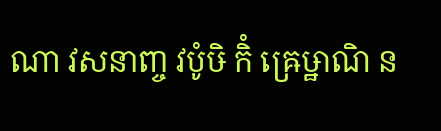ណា វសនាញ្ច វបូំឞិ កិំ ឝ្រេឞ្ឋាណិ ន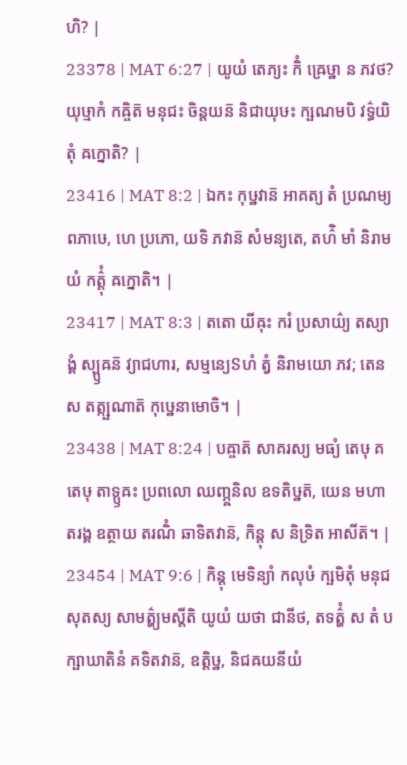ហិ? |
23378 | MAT 6:27 | យូយំ តេភ្យះ កិំ ឝ្រេឞ្ឋា ន ភវថ? យុឞ្មាកំ កឝ្ចិត៑ មនុជះ ចិន្តយន៑ និជាយុឞះ ក្ឞណមបិ វទ៌្ធយិតុំ ឝក្នោតិ? |
23416 | MAT 8:2 | ឯកះ កុឞ្ឋវាន៑ អាគត្យ តំ ប្រណម្យ ពភាឞេ, ហេ ប្រភោ, យទិ ភវាន៑ សំមន្យតេ, តហ៌ិ មាំ និរាមយំ កត៌្តុំ ឝក្នោតិ។ |
23417 | MAT 8:3 | តតោ យីឝុះ ករំ ប្រសាយ៌្យ តស្យាង្គំ ស្ប្ឫឝន៑ វ្យាជហារ, សម្មន្យេៜហំ ត្វំ និរាមយោ ភវ; តេន ស តត្ក្ឞណាត៑ កុឞ្ឋេនាមោចិ។ |
23438 | MAT 8:24 | បឝ្ចាត៑ សាគរស្យ មធ្យំ តេឞុ គតេឞុ តាទ្ឫឝះ ប្រពលោ ឈញ្ភ្ឝនិល ឧទតិឞ្ឋត៑, យេន មហាតរង្គ ឧត្ថាយ តរណិំ ឆាទិតវាន៑, កិន្តុ ស និទ្រិត អាសីត៑។ |
23454 | MAT 9:6 | កិន្តុ មេទិន្យាំ កលុឞំ ក្ឞមិតុំ មនុជសុតស្យ សាមត៌្ហ្យមស្តីតិ យូយំ យថា ជានីថ, តទត៌្ហំ ស តំ បក្ឞាឃាតិនំ គទិតវាន៑, ឧត្តិឞ្ឋ, និជឝយនីយំ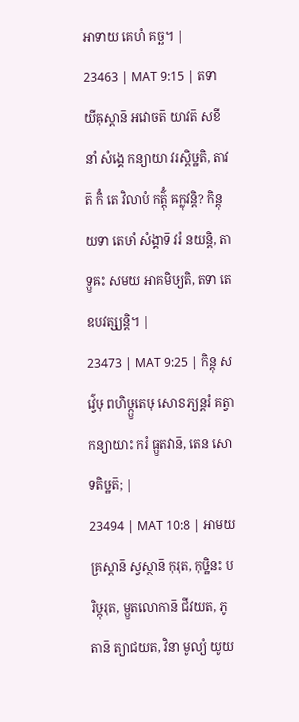អាទាយ គេហំ គច្ឆ។ |
23463 | MAT 9:15 | តទា យីឝុស្តាន៑ អវោចត៑ យាវត៑ សខីនាំ សំង្គេ កន្យាយា វរស្តិឞ្ឋតិ, តាវត៑ កិំ តេ វិលាបំ កត៌្តុំ ឝក្លុវន្តិ? កិន្តុ យទា តេឞាំ សំង្គាទ៑ វរំ នយន្តិ, តាទ្ឫឝះ សមយ អាគមិឞ្យតិ, តទា តេ ឧបវត្ស្យន្តិ។ |
23473 | MAT 9:25 | កិន្តុ សវ៌្វេឞុ ពហិឞ្ក្ឫតេឞុ សោៜភ្យន្តរំ គត្វា កន្យាយាះ ករំ ធ្ឫតវាន៑, តេន សោទតិឞ្ឋត៑; |
23494 | MAT 10:8 | អាមយគ្រស្តាន៑ ស្វស្ថាន៑ កុរុត, កុឞ្ឋិនះ បរិឞ្កុរុត, ម្ឫតលោកាន៑ ជីវយត, ភូតាន៑ ត្យាជយត, វិនា មូល្យំ យូយ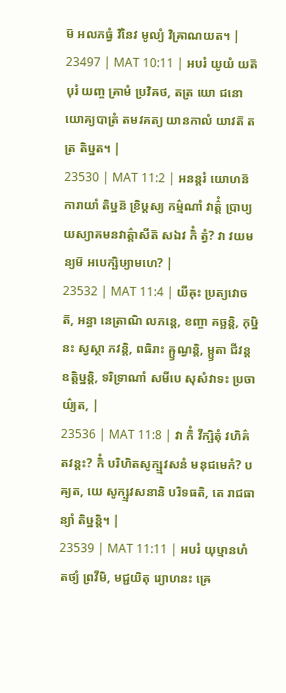ម៑ អលភធ្វំ វិនៃវ មូល្យំ វិឝ្រាណយត។ |
23497 | MAT 10:11 | អបរំ យូយំ យត៑ បុរំ យញ្ច គ្រាមំ ប្រវិឝថ, តត្រ យោ ជនោ យោគ្យបាត្រំ តមវគត្យ យានកាលំ យាវត៑ តត្រ តិឞ្ឋត។ |
23530 | MAT 11:2 | អនន្តរំ យោហន៑ ការាយាំ តិឞ្ឋន៑ ខ្រិឞ្ដស្យ កម៌្មណាំ វាត៌្តំ ប្រាប្យ យស្យាគមនវាត៌្តាសីត៑ សឯវ កិំ ត្វំ? វា វយមន្យម៑ អបេក្ឞិឞ្យាមហេ? |
23532 | MAT 11:4 | យីឝុះ ប្រត្យវោចត៑, អន្ធា នេត្រាណិ លភន្តេ, ខញ្ចា គច្ឆន្តិ, កុឞ្ឋិនះ ស្វស្ថា ភវន្តិ, ពធិរាះ ឝ្ឫណ្វន្តិ, ម្ឫតា ជីវន្ត ឧត្តិឞ្ឋន្តិ, ទរិទ្រាណាំ សមីបេ សុសំវាទះ ប្រចាយ៌្យត, |
23536 | MAT 11:8 | វា កិំ វីក្ឞិតុំ វហិគ៌តវន្តះ? កិំ បរិហិតសូក្ឞ្មវសនំ មនុជមេកំ? បឝ្យត, យេ សូក្ឞ្មវសនានិ បរិទធតិ, តេ រាជធាន្យាំ តិឞ្ឋន្តិ។ |
23539 | MAT 11:11 | អបរំ យុឞ្មានហំ តថ្យំ ព្រវីមិ, មជ្ជយិតុ រ្យោហនះ ឝ្រេ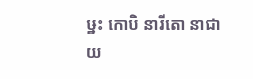ឞ្ឋះ កោបិ នារីតោ នាជាយ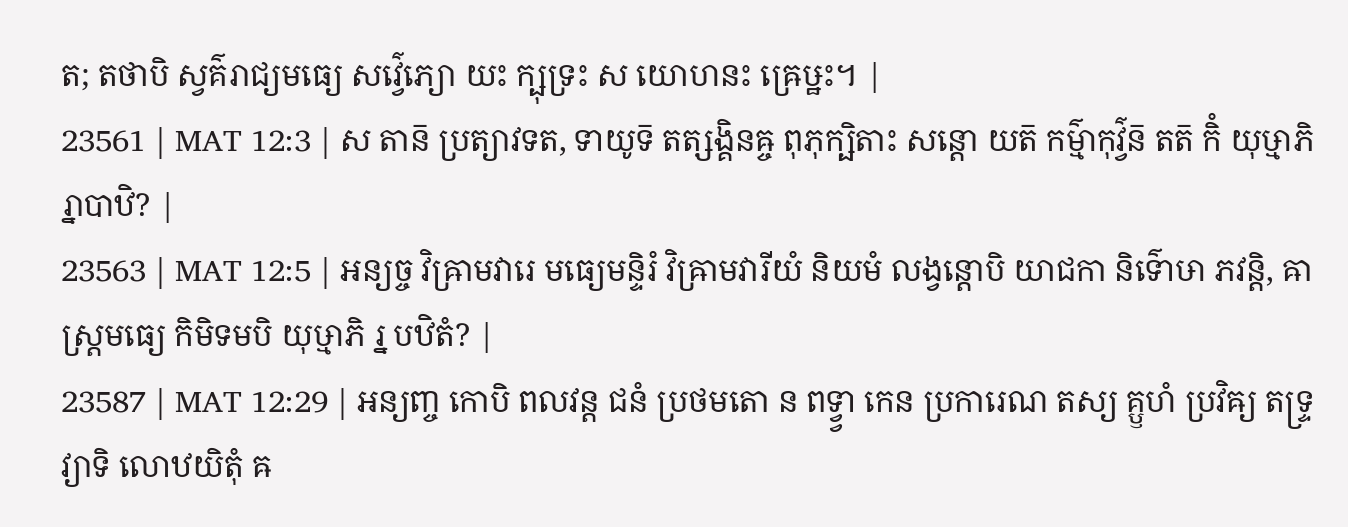ត; តថាបិ ស្វគ៌រាជ្យមធ្យេ សវ៌្វេភ្យោ យះ ក្ឞុទ្រះ ស យោហនះ ឝ្រេឞ្ឋះ។ |
23561 | MAT 12:3 | ស តាន៑ ប្រត្យាវទត, ទាយូទ៑ តត្សង្គិនឝ្ច ពុភុក្ឞិតាះ សន្តោ យត៑ កម៌្មាកុវ៌្វន៑ តត៑ កិំ យុឞ្មាភិ រ្នាបាឋិ? |
23563 | MAT 12:5 | អន្យច្ច វិឝ្រាមវារេ មធ្យេមន្ទិរំ វិឝ្រាមវារីយំ និយមំ លង្វន្តោបិ យាជកា និទ៌ោឞា ភវន្តិ, ឝាស្ត្រមធ្យេ កិមិទមបិ យុឞ្មាភិ រ្ន បឋិតំ? |
23587 | MAT 12:29 | អន្យញ្ច កោបិ ពលវន្ត ជនំ ប្រថមតោ ន ពទ្វ្វា កេន ប្រការេណ តស្យ គ្ឫហំ ប្រវិឝ្យ តទ្ទ្រវ្យាទិ លោឋយិតុំ ឝ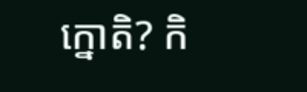ក្នោតិ? កិ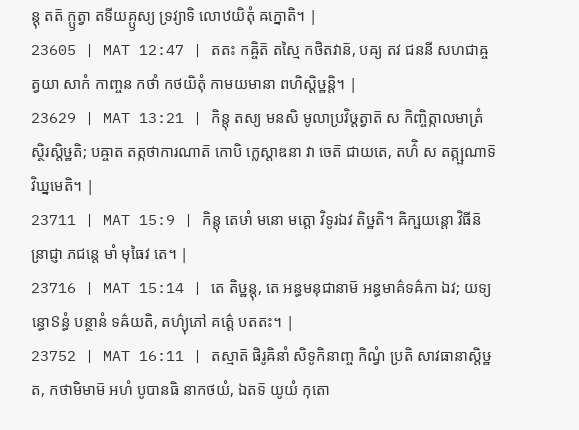ន្តុ តត៑ ក្ឫត្វា តទីយគ្ឫស្យ ទ្រវ្យាទិ លោឋយិតុំ ឝក្នោតិ។ |
23605 | MAT 12:47 | តតះ កឝ្ចិត៑ តស្មៃ កថិតវាន៑, បឝ្យ តវ ជននី សហជាឝ្ច ត្វយា សាកំ កាញ្ចន កថាំ កថយិតុំ កាមយមានា ពហិស្តិឞ្ឋន្តិ។ |
23629 | MAT 13:21 | កិន្តុ តស្យ មនសិ មូលាប្រវិឞ្ដត្វាត៑ ស កិញ្ចិត្កាលមាត្រំ ស្ថិរស្តិឞ្ឋតិ; បឝ្ចាត តត្កថាការណាត៑ កោបិ ក្លេស្តាឌនា វា ចេត៑ ជាយតេ, តហ៌ិ ស តត្ក្ឞណាទ៑ វិឃ្នមេតិ។ |
23711 | MAT 15:9 | កិន្តុ តេឞាំ មនោ មត្តោ វិទូរឯវ តិឞ្ឋតិ។ ឝិក្ឞយន្តោ វិធីន៑ ន្រាជ្ញា ភជន្តេ មាំ មុធៃវ តេ។ |
23716 | MAT 15:14 | តេ តិឞ្ឋន្តុ, តេ អន្ធមនុជានាម៑ អន្ធមាគ៌ទឝ៌កា ឯវ; យទ្យន្ធោៜន្ធំ បន្ថានំ ទឝ៌យតិ, តហ៌្យុភៅ គត៌្តេ បតតះ។ |
23752 | MAT 16:11 | តស្មាត៑ ផិរូឝិនាំ សិទូកិនាញ្ច កិណ្វំ ប្រតិ សាវធានាស្តិឞ្ឋត, កថាមិមាម៑ អហំ បូបានធិ នាកថយំ, ឯតទ៑ យូយំ កុតោ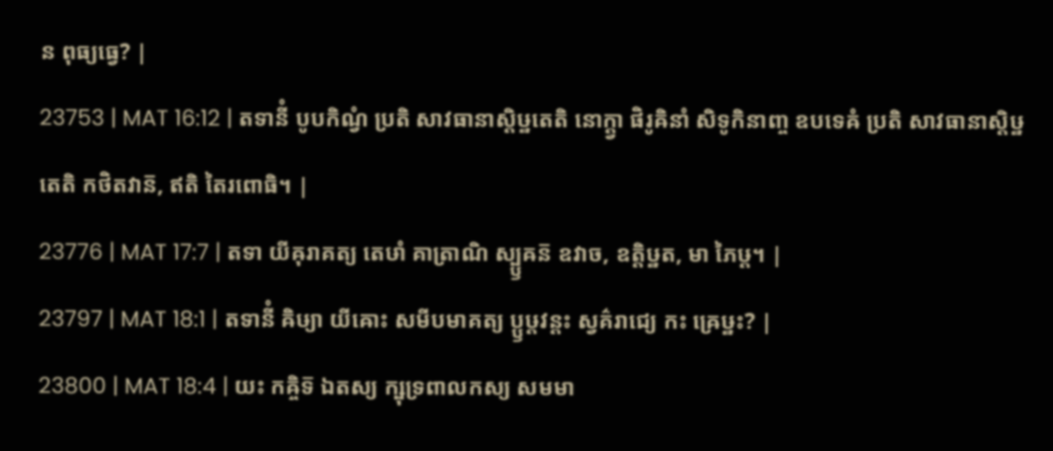ន ពុធ្យធ្វេ? |
23753 | MAT 16:12 | តទានីំ បូបកិណ្វំ ប្រតិ សាវធានាស្តិឞ្ឋតេតិ នោក្ត្វា ផិរូឝិនាំ សិទូកិនាញ្ច ឧបទេឝំ ប្រតិ សាវធានាស្តិឞ្ឋតេតិ កថិតវាន៑, ឥតិ តៃរពោធិ។ |
23776 | MAT 17:7 | តទា យីឝុរាគត្យ តេឞាំ គាត្រាណិ ស្ប្ឫឝន៑ ឧវាច, ឧត្តិឞ្ឋត, មា ភៃឞ្ដ។ |
23797 | MAT 18:1 | តទានីំ ឝិឞ្យា យីឝោះ សមីបមាគត្យ ប្ឫឞ្ដវន្តះ ស្វគ៌រាជ្យេ កះ ឝ្រេឞ្ឋះ? |
23800 | MAT 18:4 | យះ កឝ្ចិទ៑ ឯតស្យ ក្ឞុទ្រពាលកស្យ សមមា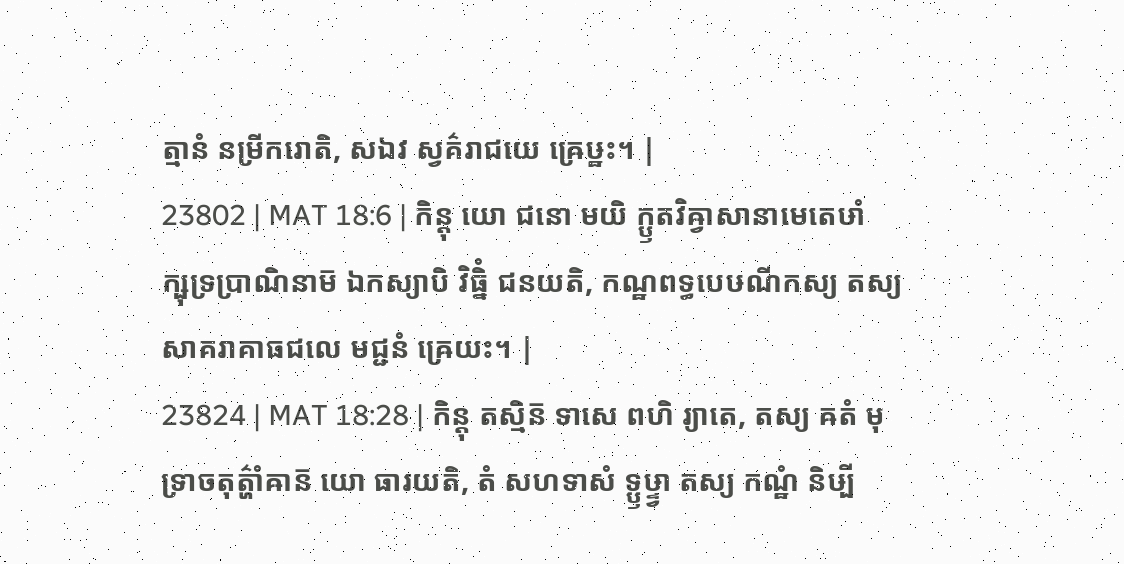ត្មានំ នម្រីករោតិ, សឯវ ស្វគ៌រាជយេ ឝ្រេឞ្ឋះ។ |
23802 | MAT 18:6 | កិន្តុ យោ ជនោ មយិ ក្ឫតវិឝ្វាសានាមេតេឞាំ ក្ឞុទ្រប្រាណិនាម៑ ឯកស្យាបិ វិធ្និំ ជនយតិ, កណ្ឋពទ្ធបេឞណីកស្យ តស្យ សាគរាគាធជលេ មជ្ជនំ ឝ្រេយះ។ |
23824 | MAT 18:28 | កិន្តុ តស្មិន៑ ទាសេ ពហិ រ្យាតេ, តស្យ ឝតំ មុទ្រាចតុត៌្ហាំឝាន៑ យោ ធារយតិ, តំ សហទាសំ ទ្ឫឞ្ទ្វា តស្យ កណ្ឋំ និឞ្បី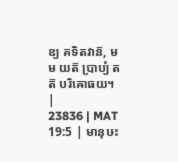ឌ្យ គទិតវាន៑, មម យត៑ ប្រាប្យំ តត៑ បរិឝោធយ។ |
23836 | MAT 19:5 | មានុឞះ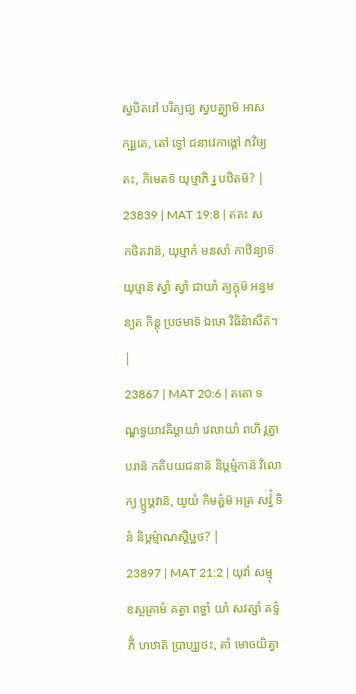ស្វបិតរៅ បរិត្យជ្យ ស្វបត្ន្យាម៑ អាសក្ឞ្យតេ, តៅ ទ្វៅ ជនាវេកាង្គៅ ភវិឞ្យតះ, កិមេតទ៑ យុឞ្មាភិ រ្ន បឋិតម៑? |
23839 | MAT 19:8 | តតះ ស កថិតវាន៑, យុឞ្មាកំ មនសាំ កាឋិន្យាទ៑ យុឞ្មាន៑ ស្វាំ ស្វាំ ជាយាំ ត្យក្តុម៑ អន្វមន្យត កិន្តុ ប្រថមាទ៑ ឯឞោ វិធិន៌ាសីត៑។ |
23867 | MAT 20:6 | តតោ ទណ្ឌទ្វយាវឝិឞ្ដាយាំ វេលាយាំ ពហិ រ្គត្វាបរាន៑ កតិបយជនាន៑ និឞ្កម៌្មកាន៑ វិលោក្យ ប្ឫឞ្ដវាន៑, យូយំ កិមត៌្ហម៑ អត្រ សវ៌្វំ ទិនំ និឞ្កម៌្មាណស្តិឞ្ឋថ? |
23897 | MAT 21:2 | យុវាំ សម្មុខស្ថគ្រាមំ គត្វា ពទ្ធាំ យាំ សវត្សាំ គទ៌្ទភីំ ហឋាត៑ ប្រាប្ស្យថះ, តាំ មោចយិត្វា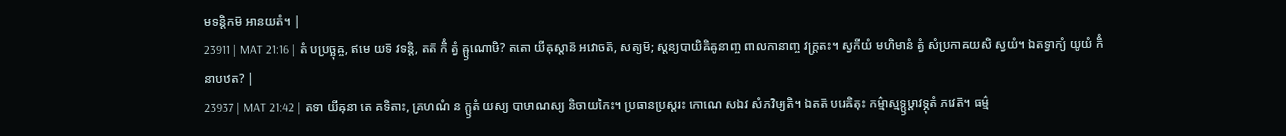មទន្តិកម៑ អានយតំ។ |
23911 | MAT 21:16 | តំ បប្រច្ឆុឝ្ច, ឥមេ យទ៑ វទន្តិ, តត៑ កិំ ត្វំ ឝ្ឫណោឞិ? តតោ យីឝុស្តាន៑ អវោចត៑, សត្យម៑; ស្តន្យបាយិឝិឝូនាញ្ច ពាលកានាញ្ច វក្ត្រតះ។ ស្វកីយំ មហិមានំ ត្វំ សំប្រកាឝយសិ ស្វយំ។ ឯតទ្វាក្យំ យូយំ កិំ នាបឋត? |
23937 | MAT 21:42 | តទា យីឝុនា តេ គទិតាះ, គ្រហណំ ន ក្ឫតំ យស្យ បាឞាណស្យ និចាយកៃះ។ ប្រធានប្រស្តរះ កោណេ សឯវ សំភវិឞ្យតិ។ ឯតត៑ បរេឝិតុះ កម៌្មាស្មទ្ឫឞ្ដាវទ្ភុតំ ភវេត៑។ ធម៌្ម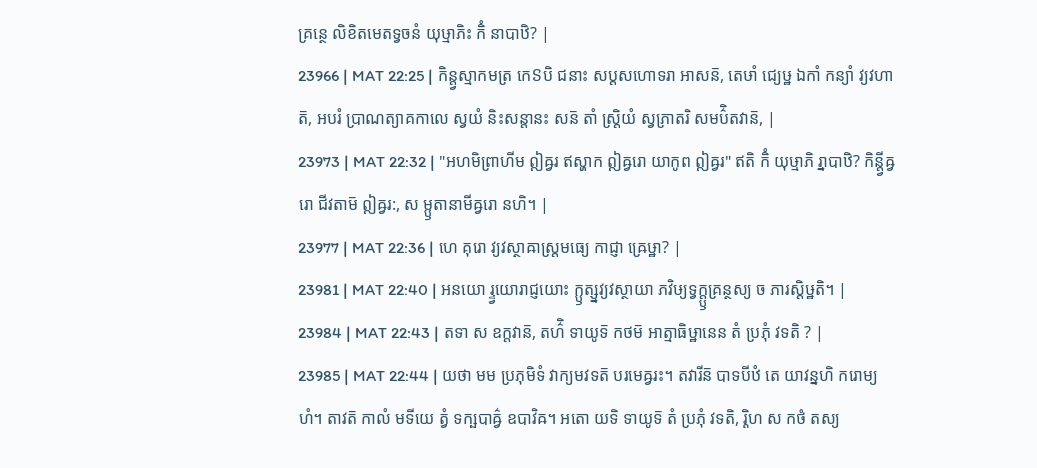គ្រន្ថេ លិខិតមេតទ្វចនំ យុឞ្មាភិះ កិំ នាបាឋិ? |
23966 | MAT 22:25 | កិន្ត្វស្មាកមត្រ កេៜបិ ជនាះ សប្តសហោទរា អាសន៑, តេឞាំ ជ្យេឞ្ឋ ឯកាំ កន្យាំ វ្យវហាត៑, អបរំ ប្រាណត្យាគកាលេ ស្វយំ និះសន្តានះ សន៑ តាំ ស្ត្រិយំ ស្វភ្រាតរិ សមប៌ិតវាន៑, |
23973 | MAT 22:32 | "អហមិព្រាហីម ឦឝ្វរ ឥស្ហាក ឦឝ្វរោ យាកូព ឦឝ្វរ" ឥតិ កិំ យុឞ្មាភិ រ្នាបាឋិ? កិន្ត្វីឝ្វរោ ជីវតាម៑ ឦឝ្វរ:, ស ម្ឫតានាមីឝ្វរោ នហិ។ |
23977 | MAT 22:36 | ហេ គុរោ វ្យវស្ថាឝាស្ត្រមធ្យេ កាជ្ញា ឝ្រេឞ្ឋា? |
23981 | MAT 22:40 | អនយោ រ្ទ្វយោរាជ្ញយោះ ក្ឫត្ស្នវ្យវស្ថាយា ភវិឞ្យទ្វក្ត្ឫគ្រន្ថស្យ ច ភារស្តិឞ្ឋតិ។ |
23984 | MAT 22:43 | តទា ស ឧក្តវាន៑, តហ៌ិ ទាយូទ៑ កថម៑ អាត្មាធិឞ្ឋានេន តំ ប្រភុំ វទតិ ? |
23985 | MAT 22:44 | យថា មម ប្រភុមិទំ វាក្យមវទត៑ បរមេឝ្វរះ។ តវារីន៑ បាទបីឋំ តេ យាវន្នហិ ករោម្យហំ។ តាវត៑ កាលំ មទីយេ ត្វំ ទក្ឞបាឝ៌្វ ឧបាវិឝ។ អតោ យទិ ទាយូទ៑ តំ ប្រភុំ វទតិ, រ្តិហ ស កថំ តស្យ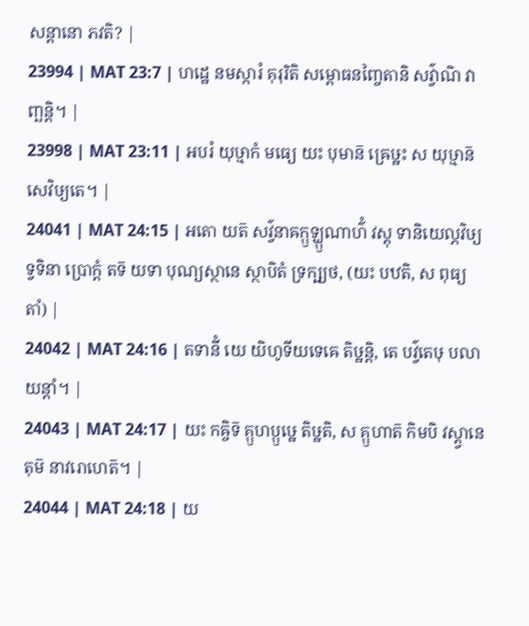សន្តានោ ភវតិ? |
23994 | MAT 23:7 | ហដ្ឋេ នមស្ការំ គុរុរិតិ សម្ពោធនញ្ចៃតានិ សវ៌្វាណិ វាញ្ឆន្តិ។ |
23998 | MAT 23:11 | អបរំ យុឞ្មាកំ មធ្យេ យះ បុមាន៑ ឝ្រេឞ្ឋះ ស យុឞ្មាន៑ សេវិឞ្យតេ។ |
24041 | MAT 24:15 | អតោ យត៑ សវ៌្វនាឝក្ឫទ្ឃ្ឫណាហ៌ំ វស្តុ ទានិយេល្ភវិឞ្យទ្វទិនា ប្រោក្តំ តទ៑ យទា បុណ្យស្ថានេ ស្ថាបិតំ ទ្រក្ឞ្យថ, (យះ បឋតិ, ស ពុធ្យតាំ) |
24042 | MAT 24:16 | តទានីំ យេ យិហូទីយទេឝេ តិឞ្ឋន្តិ, តេ បវ៌្វតេឞុ បលាយន្តាំ។ |
24043 | MAT 24:17 | យះ កឝ្ចិទ៑ គ្ឫហប្ឫឞ្ឋេ តិឞ្ឋតិ, ស គ្ឫហាត៑ កិមបិ វស្ត្វានេតុម៑ នាវរោហេត៑។ |
24044 | MAT 24:18 | យ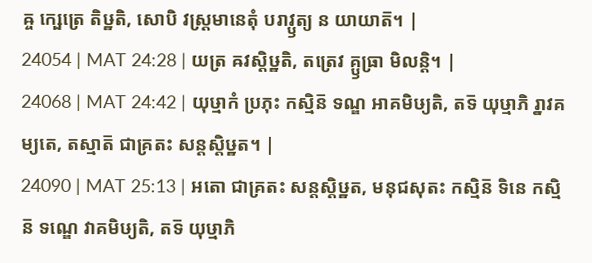ឝ្ច ក្ឞេត្រេ តិឞ្ឋតិ, សោបិ វស្ត្រមានេតុំ បរាវ្ឫត្យ ន យាយាត៑។ |
24054 | MAT 24:28 | យត្រ ឝវស្តិឞ្ឋតិ, តត្រេវ គ្ឫធ្រា មិលន្តិ។ |
24068 | MAT 24:42 | យុឞ្មាកំ ប្រភុះ កស្មិន៑ ទណ្ឌ អាគមិឞ្យតិ, តទ៑ យុឞ្មាភិ រ្នាវគម្យតេ, តស្មាត៑ ជាគ្រតះ សន្តស្តិឞ្ឋត។ |
24090 | MAT 25:13 | អតោ ជាគ្រតះ សន្តស្តិឞ្ឋត, មនុជសុតះ កស្មិន៑ ទិនេ កស្មិន៑ ទណ្ឌេ វាគមិឞ្យតិ, តទ៑ យុឞ្មាភិ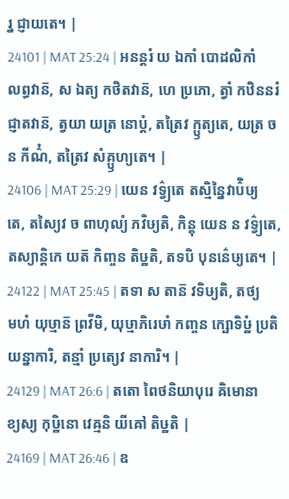រ្ន ជ្ញាយតេ។ |
24101 | MAT 25:24 | អនន្តរំ យ ឯកាំ បោដលិកាំ លព្ធវាន៑, ស ឯត្យ កថិតវាន៑, ហេ ប្រភោ, ត្វាំ កឋិននរំ ជ្ញាតវាន៑, ត្វយា យត្រ នោប្តំ, តត្រៃវ ក្ឫត្យតេ, យត្រ ច ន កីណ៌ំ, តត្រៃវ សំគ្ឫហ្យតេ។ |
24106 | MAT 25:29 | យេន វទ៌្វ្យតេ តស្មិន្នៃវាប៌ិឞ្យតេ, តស្យៃវ ច ពាហុល្យំ ភវិឞ្យតិ, កិន្តុ យេន ន វទ៌្វ្យតេ, តស្យាន្តិកេ យត៑ កិញ្ចន តិឞ្ឋតិ, តទបិ បុនន៌េឞ្យតេ។ |
24122 | MAT 25:45 | តទា ស តាន៑ វទិឞ្យតិ, តថ្យមហំ យុឞ្មាន៑ ព្រវីមិ, យុឞ្មាភិរេឞាំ កញ្ចន ក្ឞោទិឞ្ឋំ ប្រតិ យន្នាការិ, តន្មាំ ប្រត្យេវ នាការិ។ |
24129 | MAT 26:6 | តតោ ពៃថនិយាបុរេ ឝិមោនាខ្យស្យ កុឞ្ឋិនោ វេឝ្មនិ យីឝៅ តិឞ្ឋតិ |
24169 | MAT 26:46 | ឧ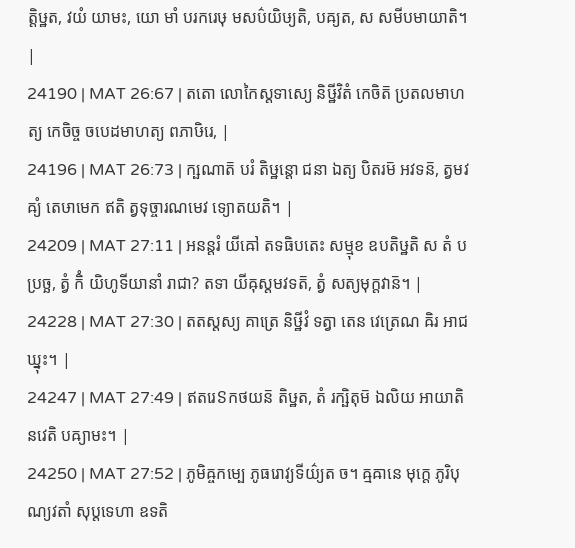ត្តិឞ្ឋត, វយំ យាមះ, យោ មាំ បរករេឞុ មសប៌យិឞ្យតិ, បឝ្យត, ស សមីបមាយាតិ។ |
24190 | MAT 26:67 | តតោ លោកៃស្តទាស្យេ និឞ្ឋីវិតំ កេចិត៑ ប្រតលមាហត្យ កេចិច្ច ចបេដមាហត្យ ពភាឞិរេ, |
24196 | MAT 26:73 | ក្ឞណាត៑ បរំ តិឞ្ឋន្តោ ជនា ឯត្យ បិតរម៑ អវទន៑, ត្វមវឝ្យំ តេឞាមេក ឥតិ ត្វទុច្ចារណមេវ ទ្យោតយតិ។ |
24209 | MAT 27:11 | អនន្តរំ យីឝៅ តទធិបតេះ សម្មុខ ឧបតិឞ្ឋតិ ស តំ បប្រច្ឆ, ត្វំ កិំ យិហូទីយានាំ រាជា? តទា យីឝុស្តមវទត៑, ត្វំ សត្យមុក្តវាន៑។ |
24228 | MAT 27:30 | តតស្តស្យ គាត្រេ និឞ្ឋីវំ ទត្វា តេន វេត្រេណ ឝិរ អាជឃ្នុះ។ |
24247 | MAT 27:49 | ឥតរេៜកថយន៑ តិឞ្ឋត, តំ រក្ឞិតុម៑ ឯលិយ អាយាតិ នវេតិ បឝ្យាមះ។ |
24250 | MAT 27:52 | ភូមិឝ្ចកម្បេ ភូធរោវ្យទីយ៌្យត ច។ ឝ្មឝានេ មុក្តេ ភូរិបុណ្យវតាំ សុប្តទេហា ឧទតិ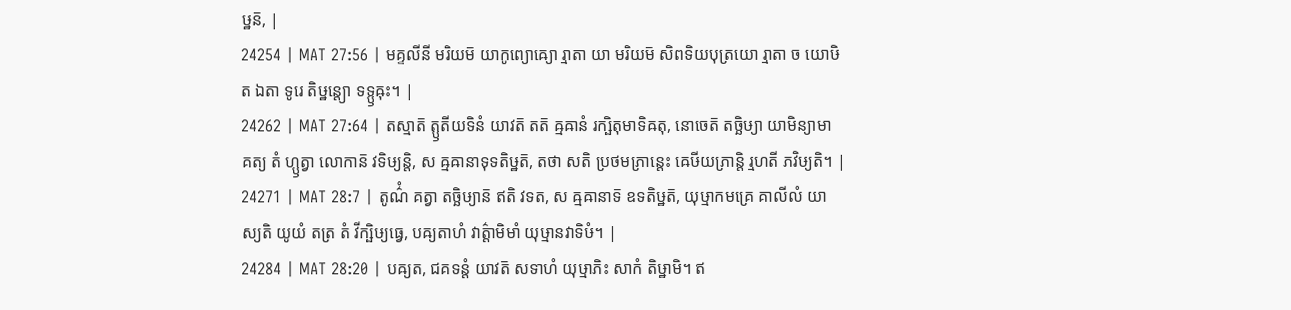ឞ្ឋន៑, |
24254 | MAT 27:56 | មគ្ទលីនី មរិយម៑ យាកូព្យោឝ្យោ រ្មាតា យា មរិយម៑ សិពទិយបុត្រយោ រ្មាតា ច យោឞិត ឯតា ទូរេ តិឞ្ឋន្ត្យោ ទទ្ឫឝុះ។ |
24262 | MAT 27:64 | តស្មាត៑ ត្ឫតីយទិនំ យាវត៑ តត៑ ឝ្មឝានំ រក្ឞិតុមាទិឝតុ, នោចេត៑ តច្ឆិឞ្យា យាមិន្យាមាគត្យ តំ ហ្ឫត្វា លោកាន៑ វទិឞ្យន្តិ, ស ឝ្មឝានាទុទតិឞ្ឋត៑, តថា សតិ ប្រថមភ្រាន្តេះ ឝេឞីយភ្រាន្តិ រ្មហតី ភវិឞ្យតិ។ |
24271 | MAT 28:7 | តូណ៌ំ គត្វា តច្ឆិឞ្យាន៑ ឥតិ វទត, ស ឝ្មឝានាទ៑ ឧទតិឞ្ឋត៑, យុឞ្មាកមគ្រេ គាលីលំ យាស្យតិ យូយំ តត្រ តំ វីក្ឞិឞ្យធ្វេ, បឝ្យតាហំ វាត៌្តាមិមាំ យុឞ្មានវាទិឞំ។ |
24284 | MAT 28:20 | បឝ្យត, ជគទន្តំ យាវត៑ សទាហំ យុឞ្មាភិះ សាកំ តិឞ្ឋាមិ។ ឥ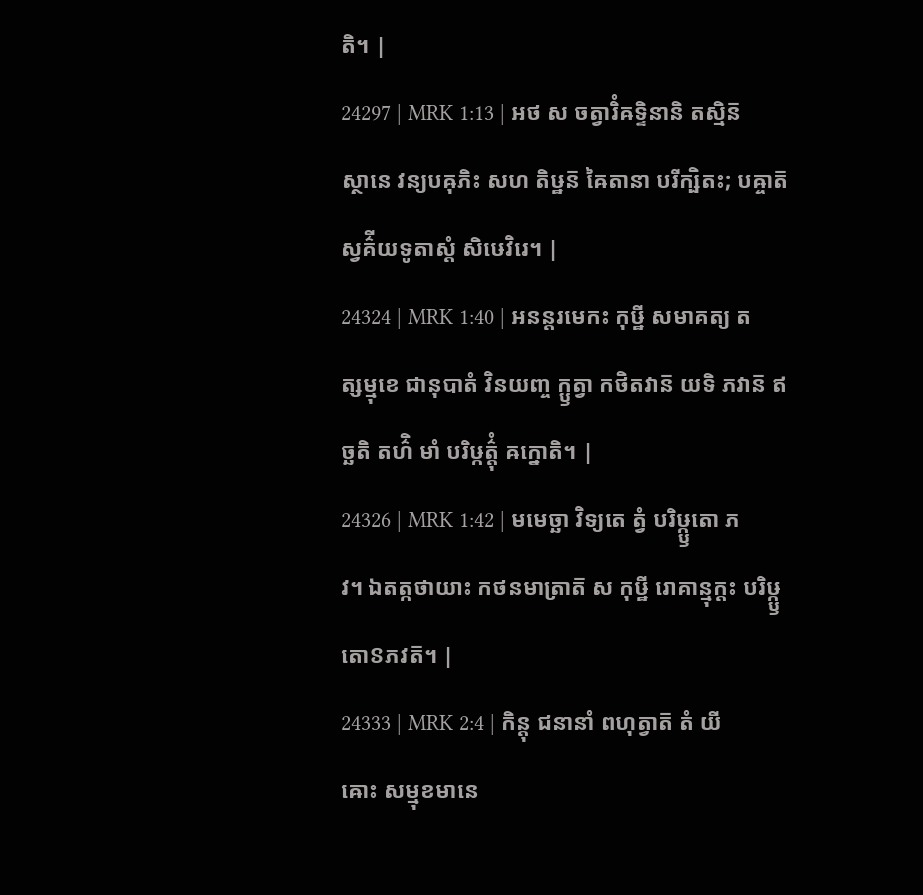តិ។ |
24297 | MRK 1:13 | អថ ស ចត្វារិំឝទ្ទិនានិ តស្មិន៑ ស្ថានេ វន្យបឝុភិះ សហ តិឞ្ឋន៑ ឝៃតានា បរីក្ឞិតះ; បឝ្ចាត៑ ស្វគ៌ីយទូតាស្តំ សិឞេវិរេ។ |
24324 | MRK 1:40 | អនន្តរមេកះ កុឞ្ឋី សមាគត្យ តត្សម្មុខេ ជានុបាតំ វិនយញ្ច ក្ឫត្វា កថិតវាន៑ យទិ ភវាន៑ ឥច្ឆតិ តហ៌ិ មាំ បរិឞ្កត៌្តុំ ឝក្នោតិ។ |
24326 | MRK 1:42 | មមេច្ឆា វិទ្យតេ ត្វំ បរិឞ្ក្ឫតោ ភវ។ ឯតត្កថាយាះ កថនមាត្រាត៑ ស កុឞ្ឋី រោគាន្មុក្តះ បរិឞ្ក្ឫតោៜភវត៑។ |
24333 | MRK 2:4 | កិន្តុ ជនានាំ ពហុត្វាត៑ តំ យីឝោះ សម្មុខមានេ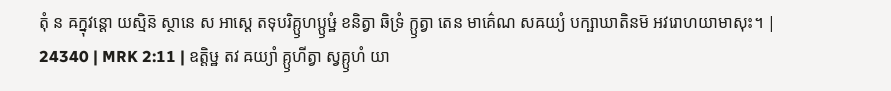តុំ ន ឝក្នុវន្តោ យស្មិន៑ ស្ថានេ ស អាស្តេ តទុបរិគ្ឫហប្ឫឞ្ឋំ ខនិត្វា ឆិទ្រំ ក្ឫត្វា តេន មាគ៌េណ សឝយ្យំ បក្ឞាឃាតិនម៑ អវរោហយាមាសុះ។ |
24340 | MRK 2:11 | ឧត្តិឞ្ឋ តវ ឝយ្យាំ គ្ឫហីត្វា ស្វគ្ឫហំ យា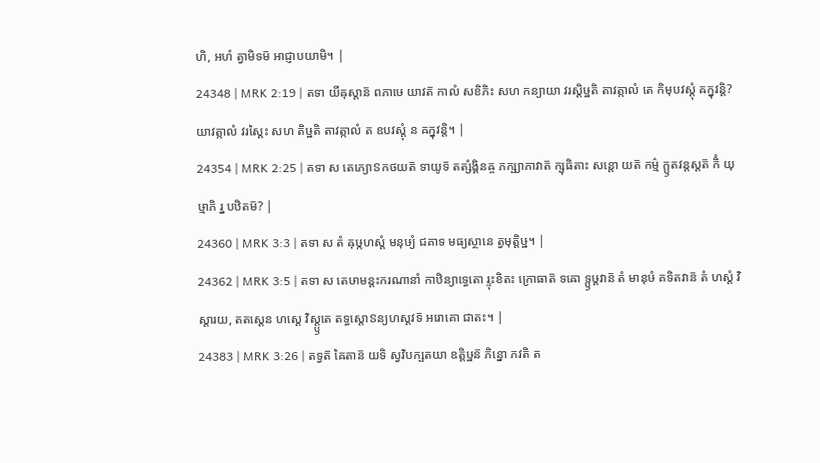ហិ, អហំ ត្វាមិទម៑ អាជ្ញាបយាមិ។ |
24348 | MRK 2:19 | តទា យីឝុស្តាន៑ ពភាឞេ យាវត៑ កាលំ សខិភិះ សហ កន្យាយា វរស្តិឞ្ឋតិ តាវត្កាលំ តេ កិមុបវស្តុំ ឝក្នុវន្តិ? យាវត្កាលំ វរស្តៃះ សហ តិឞ្ឋតិ តាវត្កាលំ ត ឧបវស្តុំ ន ឝក្នុវន្តិ។ |
24354 | MRK 2:25 | តទា ស តេភ្យោៜកថយត៑ ទាយូទ៑ តត្សំង្គិនឝ្ច ភក្ឞ្យាភាវាត៑ ក្ឞុធិតាះ សន្តោ យត៑ កម៌្ម ក្ឫតវន្តស្តត៑ កិំ យុឞ្មាភិ រ្ន បឋិតម៑? |
24360 | MRK 3:3 | តទា ស តំ ឝុឞ្កហស្តំ មនុឞ្យំ ជគាទ មធ្យស្ថានេ ត្វមុត្តិឞ្ឋ។ |
24362 | MRK 3:5 | តទា ស តេឞាមន្តះករណានាំ កាឋិន្យាទ្ធេតោ រ្ទុះខិតះ ក្រោធាត៑ ទឝោ ទ្ឫឞ្ដវាន៑ តំ មានុឞំ គទិតវាន៑ តំ ហស្តំ វិស្តារយ, តតស្តេន ហស្តេ វិស្ត្ឫតេ តទ្ធស្តោៜន្យហស្តវទ៑ អរោគោ ជាតះ។ |
24383 | MRK 3:26 | តទ្វត៑ ឝៃតាន៑ យទិ ស្វវិបក្ឞតយា ឧត្តិឞ្ឋន៑ ភិន្នោ ភវតិ ត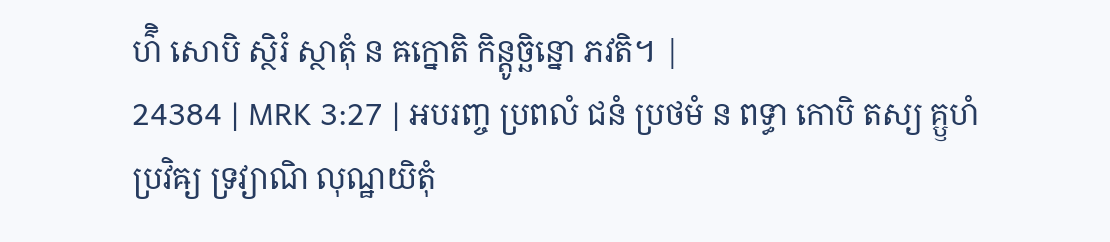ហ៌ិ សោបិ ស្ថិរំ ស្ថាតុំ ន ឝក្នោតិ កិន្តូច្ឆិន្នោ ភវតិ។ |
24384 | MRK 3:27 | អបរញ្ច ប្រពលំ ជនំ ប្រថមំ ន ពទ្ធា កោបិ តស្យ គ្ឫហំ ប្រវិឝ្យ ទ្រវ្យាណិ លុណ្ឋយិតុំ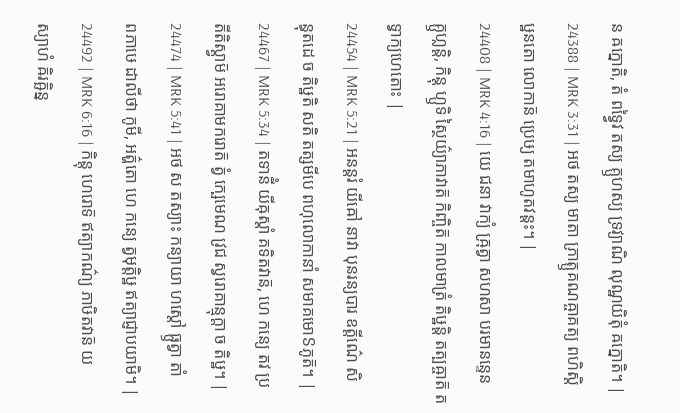ន ឝក្នោតិ, តំ ពទ្វ្វៃវ តស្យ គ្ឫហស្យ ទ្រវ្យាណិ លុណ្ឋយិតុំ ឝក្នោតិ។ |
24388 | MRK 3:31 | អថ តស្យ មាតា ភ្រាត្ឫគណឝ្ចាគត្យ ពហិស្តិឞ្ឋនតោ លោកាន៑ ប្រេឞ្យ តមាហូតវន្តះ។ |
24408 | MRK 4:16 | យេ ជនា វាក្យំ ឝ្រុត្វា សហសា បរមានន្ទេន គ្ឫហ្លន្តិ, កិន្តុ ហ្ឫទិ ស្ថៃយ៌្យាភាវាត៑ កិញ្ចិត៑ កាលមាត្រំ តិឞ្ឋន្តិ តត្បឝ្ចាត៑ តទ្វាក្យហេតោះ |
24454 | MRK 5:21 | អនន្តរំ យីឝៅ នាវា បុនរន្យបារ ឧត្តីណ៌េ សិន្ធុតដេ ច តិឞ្ឋតិ សតិ តត្សមីបេ ពហុលោកានាំ សមាគមោៜភូត៑។ |
24467 | MRK 5:34 | តទានីំ យីឝុស្តាំ គទិតវាន៑, ហេ កន្យេ តវ ប្រតីតិស្ត្វាម៑ អរោគាមករោត៑ ត្វំ ក្ឞេមេណ វ្រជ ស្វរោគាន្មុក្តា ច តិឞ្ឋ។ |
24474 | MRK 5:41 | អថ ស តស្យាះ កន្យាយា ហស្តៅ ធ្ឫត្វា តាំ ពភាឞេ ដាលីថា កូមី, អត៌្ហតោ ហេ កន្យេ ត្វមុត្តិឞ្ឋ ឥត្យាជ្ញាបយាមិ។ |
24492 | MRK 6:16 | កិន្តុ ហេរោទ៑ ឥត្យាកណ៌្យ ភាឞិតវាន៑ យស្យាហំ ឝិរឝ្ឆិន្ន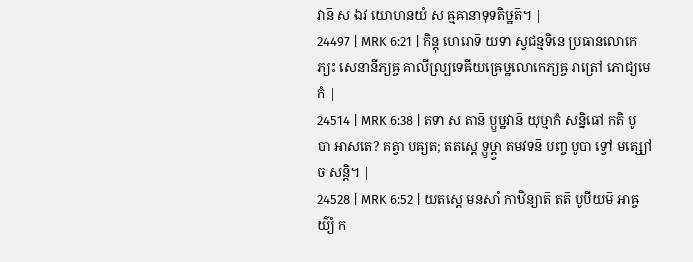វាន៑ ស ឯវ យោហនយំ ស ឝ្មឝានាទុទតិឞ្ឋត៑។ |
24497 | MRK 6:21 | កិន្តុ ហេរោទ៑ យទា ស្វជន្មទិនេ ប្រធានលោកេភ្យះ សេនានីភ្យឝ្ច គាលីល្ប្រទេឝីយឝ្រេឞ្ឋលោកេភ្យឝ្ច រាត្រៅ ភោជ្យមេកំ |
24514 | MRK 6:38 | តទា ស តាន៑ ប្ឫឞ្ឋវាន៑ យុឞ្មាកំ សន្និធៅ កតិ បូបា អាសតេ? គត្វា បឝ្យត; តតស្តេ ទ្ឫឞ្ដ្វា តមវទន៑ បញ្ច បូបា ទ្វៅ មត្ស្យៅ ច សន្តិ។ |
24528 | MRK 6:52 | យតស្តេ មនសាំ កាឋិន្យាត៑ តត៑ បូបីយម៑ អាឝ្ចយ៌្យំ ក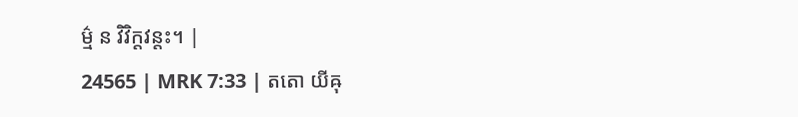ម៌្ម ន វិវិក្តវន្តះ។ |
24565 | MRK 7:33 | តតោ យីឝុ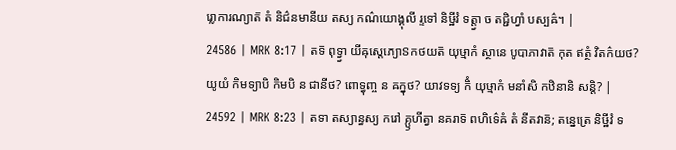រ្លោការណ្យាត៑ តំ និជ៌នមានីយ តស្យ កណ៌យោង្គុលី រ្ទទៅ និឞ្ឋីវំ ទត្ត្វា ច តជ្ជិហ្វាំ បស្បឝ៌។ |
24586 | MRK 8:17 | តទ៑ ពុទ្វ្វា យីឝុស្តេភ្យោៜកថយត៑ យុឞ្មាកំ ស្ថានេ បូបាភាវាត៑ កុត ឥត្ថំ វិតក៌យថ? យូយំ កិមទ្យាបិ កិមបិ ន ជានីថ? ពោទ្ធុញ្ច ន ឝក្នុថ? យាវទទ្យ កិំ យុឞ្មាកំ មនាំសិ កឋិនានិ សន្តិ? |
24592 | MRK 8:23 | តទា តស្យាន្ធស្យ ករៅ គ្ឫហីត្វា នគរាទ៑ ពហិទ៌េឝំ តំ នីតវាន៑; តន្នេត្រេ និឞ្ឋីវំ ទ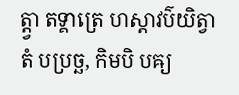ត្ត្វា តទ្គាត្រេ ហស្តាវប៌យិត្វា តំ បប្រច្ឆ, កិមបិ បឝ្យ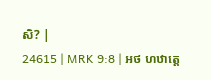សិ? |
24615 | MRK 9:8 | អថ ហឋាត្តេ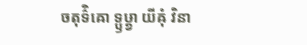ចតុទ៌ិឝោ ទ្ឫឞ្ដ្វា យីឝុំ វិនា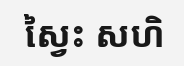ស្វៃះ សហិ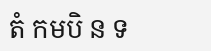តំ កមបិ ន ទ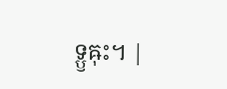ទ្ឫឝុះ។ |